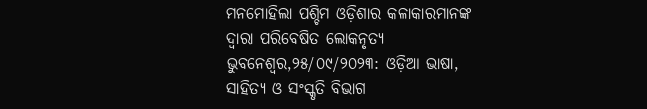ମନମୋହିଲା ପଶ୍ଚିମ ଓଡ଼ିଶାର କଳାକାରମାନଙ୍କ ଦ୍ୱାରା ପରିବେଷିତ ଲୋକନୃତ୍ୟ
ଭୁବନେଶ୍ୱର,୨୫/୦୯/୨୦୨୩: ଓଡ଼ିଆ ଭାଷା, ସାହିତ୍ୟ ଓ ସଂସ୍କୃତି ବିଭାଗ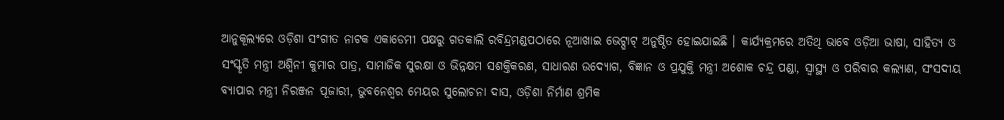ଆନୁକୂଲ୍ୟରେ ଓଡ଼ିଶା ସଂଗୀତ ନାଟକ ଏକାଡେମୀ ପକ୍ଷରୁ ଗତକାଲି ରବିନ୍ଦ୍ରମଣ୍ଡପଠାରେ ନୂଆଖାଇ ଭେଟ୍ଘାଟ୍ ଅନୁଷ୍ଠିତ ହୋଇଯାଇଛି । କାର୍ଯ୍ୟକ୍ରମରେ ଅତିଥି ଭାବେ ଓଡ଼ିଆ ଭାଷା, ସାହିତ୍ୟ ଓ ସଂସ୍କୃତି ମନ୍ତ୍ରୀ ଅଶ୍ୱିନୀ କୁମାର ପାତ୍ର, ସାମାଜିକ ସୁରକ୍ଷା ଓ ଭିନ୍ନକ୍ଷମ ସଶକ୍ତିକରଣ, ସାଧାରଣ ଉଦ୍ୟୋଗ, ବିଜ୍ଞାନ ଓ ପ୍ରଯୁକ୍ତି ମନ୍ତ୍ରୀ ଅଶୋକ ଚନ୍ଦ୍ର ପଣ୍ଡା, ସ୍ୱାସ୍ଥ୍ୟ ଓ ପରିବାର କଲ୍ୟାଣ, ସଂସଦୀୟ ବ୍ୟାପାର ମନ୍ତ୍ରୀ ନିରଞ୍ଜନ ପୂଜାରୀ, ଭୁବନେଶ୍ୱର ମେୟର ସୁଲୋଚନା ଦାସ, ଓଡ଼ିଶା ନିର୍ମାଣ ଶ୍ରମିକ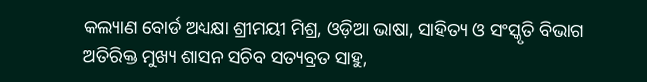କଲ୍ୟାଣ ବୋର୍ଡ ଅଧ୍ୟକ୍ଷା ଶ୍ରୀମୟୀ ମିଶ୍ର, ଓଡ଼ିଆ ଭାଷା, ସାହିତ୍ୟ ଓ ସଂସ୍କୃତି ବିଭାଗ ଅତିରିକ୍ତ ମୁଖ୍ୟ ଶାସନ ସଚିବ ସତ୍ୟବ୍ରତ ସାହୁ,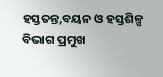ହସ୍ତତନ୍ତ,ବୟନ ଓ ହସ୍ତଶିଳ୍ପ ବିଭାଗ ପ୍ରମୁଖ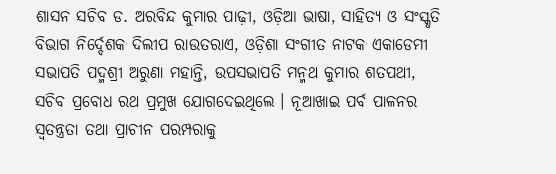ଶାସନ ସଚିବ ଡ. ଅରବିନ୍ଦ କୁମାର ପାଢ଼ୀ, ଓଡ଼ିଆ ଭାଷା, ସାହିତ୍ୟ ଓ ସଂସ୍କୃତି ବିଭାଗ ନିର୍ଦ୍ଦେଶକ ଦିଲୀପ ରାଉତରାଏ, ଓଡ଼ିଶା ସଂଗୀତ ନାଟକ ଏକାଡେମୀ ସଭାପତି ପଦ୍ମଶ୍ରୀ ଅରୁଣା ମହାନ୍ତି, ଉପସଭାପତି ମନ୍ମଥ କୁମାର ଶତପଥୀ, ସଚିବ ପ୍ରବୋଧ ରଥ ପ୍ରମୁଖ ଯୋଗଦେଇଥିଲେ । ନୂଆଖାଇ ପର୍ବ ପାଳନର ସ୍ୱତନ୍ତ୍ରତା ତଥା ପ୍ରାଚୀନ ପରମ୍ପରାକୁ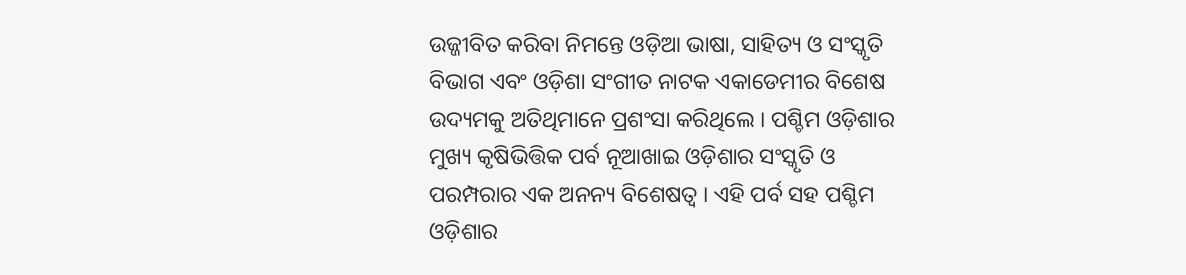ଉଜ୍ଜୀବିତ କରିବା ନିମନ୍ତେ ଓଡ଼ିଆ ଭାଷା, ସାହିତ୍ୟ ଓ ସଂସ୍କୃତି ବିଭାଗ ଏବଂ ଓଡ଼ିଶା ସଂଗୀତ ନାଟକ ଏକାଡେମୀର ବିଶେଷ ଉଦ୍ୟମକୁ ଅତିଥିମାନେ ପ୍ରଶଂସା କରିଥିଲେ । ପଶ୍ଚିମ ଓଡ଼ିଶାର ମୁଖ୍ୟ କୃଷିଭିତ୍ତିକ ପର୍ବ ନୂଆଖାଇ ଓଡ଼ିଶାର ସଂସ୍କୃତି ଓ ପରମ୍ପରାର ଏକ ଅନନ୍ୟ ବିଶେଷତ୍ୱ । ଏହି ପର୍ବ ସହ ପଶ୍ଚିମ ଓଡ଼ିଶାର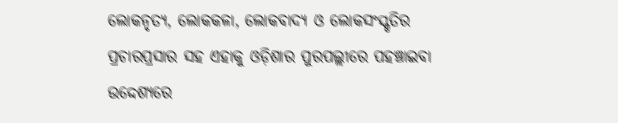ଲୋକନୃତ୍ୟ, ଲୋକକଳା, ଲୋକବାଦ୍ୟ ଓ ଲୋକସଂସ୍କୃତିର ପ୍ରଚାରପ୍ରସାର ସହ ଏହାକୁ ଓଡ଼ିଶାର ପୁରପଲ୍ଲୀରେ ପହଞ୍ଚାଇବା ଉଦ୍ଦେଶ୍ୟରେ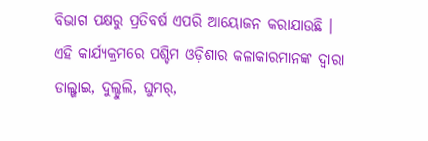ବିଭାଗ ପକ୍ଷରୁ ପ୍ରତିବର୍ଷ ଏପରି ଆୟୋଜନ କରାଯାଉଛି । ଏହି କାର୍ଯ୍ୟକ୍ରମରେ ପଶ୍ଚିମ ଓଡ଼ିଶାର କଳାକାରମାନଙ୍କ ଦ୍ୱାରା ଡାଲ୍ଖାଇ, ଦୁଲ୍ଦୁଲି, ଘୁମର୍,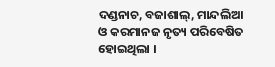ଦଣ୍ଡନାଚ, ବଜାଶାଲ୍, ମାନ୍ଦଲିଆ ଓ କରମାନଜ ନୃତ୍ୟ ପରିବେଷିତ ହୋଇଥିଲା ।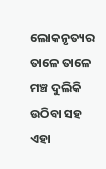ଲୋକନୃତ୍ୟର ତାଳେ ତାଳେ ମଞ୍ଚ ଦୁଲିକି ଉଠିବା ସହ ଏହା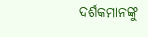ଦର୍ଶକମାନଙ୍କୁ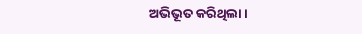ଅଭିଭୂତ କରିଥିଲା ।